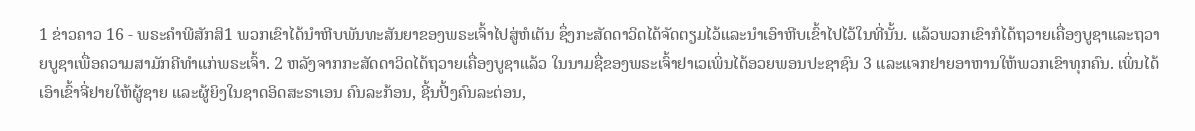1 ຂ່າວຄາວ 16 - ພຣະຄຳພີສັກສິ1 ພວກເຂົາໄດ້ນຳຫີບພັນທະສັນຍາຂອງພຣະເຈົ້າໄປສູ່ຫໍເຕັນ ຊຶ່ງກະສັດດາວິດໄດ້ຈັດຕຽມໄວ້ແລະນຳເອົາຫີບເຂົ້າໄປໄວ້ໃນທີ່ນັ້ນ. ແລ້ວພວກເຂົາກໍໄດ້ຖວາຍເຄື່ອງບູຊາແລະຖວາຍບູຊາເພື່ອຄວາມສາມັກຄີທຳແກ່ພຣະເຈົ້າ. 2 ຫລັງຈາກກະສັດດາວິດໄດ້ຖວາຍເຄື່ອງບູຊາແລ້ວ ໃນນາມຊື່ຂອງພຣະເຈົ້າຢາເວເພິ່ນໄດ້ອວຍພອນປະຊາຊົນ 3 ແລະແຈກຢາຍອາຫານໃຫ້ພວກເຂົາທຸກຄົນ. ເພິ່ນໄດ້ເອົາເຂົ້າຈີ່ຢາຍໃຫ້ຜູ້ຊາຍ ແລະຜູ້ຍິງໃນຊາດອິດສະຣາເອນ ຄົນລະກ້ອນ, ຊີ້ນປີ້ງຄົນລະຕ່ອນ,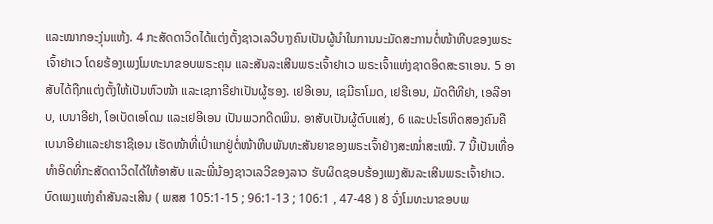ແລະໝາກອະງຸ່ນແຫ້ງ. 4 ກະສັດດາວິດໄດ້ແຕ່ງຕັ້ງຊາວເລວີບາງຄົນເປັນຜູ້ນຳໃນການນະມັດສະການຕໍ່ໜ້າຫີບຂອງພຣະເຈົ້າຢາເວ ໂດຍຮ້ອງເພງໂມທະນາຂອບພຣະຄຸນ ແລະສັນລະເສີນພຣະເຈົ້າຢາເວ ພຣະເຈົ້າແຫ່ງຊາດອິດສະຣາເອນ. 5 ອາສັບໄດ້ຖືກແຕ່ງຕັ້ງໃຫ້ເປັນຫົວໜ້າ ແລະເຊກາຣີຢາເປັນຜູ້ຮອງ. ເຢອີເອນ, ເຊມີຣາໂມດ, ເຢຮີເອນ, ມັດຕີທີຢາ, ເອລີອາບ, ເບນາອີຢາ, ໂອເບັດເອໂດມ ແລະເຢອີເອນ ເປັນພວກດີດພິນ. ອາສັບເປັນຜູ້ຕົບແສ່ງ, 6 ແລະປະໂຣຫິດສອງຄົນຄືເບນາອີຢາແລະຢາຮາຊີເອນ ເຮັດໜ້າທີ່ເປົ່າແກຢູ່ຕໍ່ໜ້າຫີບພັນທະສັນຍາຂອງພຣະເຈົ້າຢ່າງສະໝໍ່າສະເໝີ. 7 ນີ້ເປັນເທື່ອທຳອິດທີ່ກະສັດດາວິດໄດ້ໃຫ້ອາສັບ ແລະພີ່ນ້ອງຊາວເລວີຂອງລາວ ຮັບຜິດຊອບຮ້ອງເພງສັນລະເສີນພຣະເຈົ້າຢາເວ. ບົດເພງແຫ່ງຄຳສັນລະເສີນ ( ພສສ 105:1-15 ; 96:1-13 ; 106:1 , 47-48 ) 8 ຈົ່ງໂມທະນາຂອບພ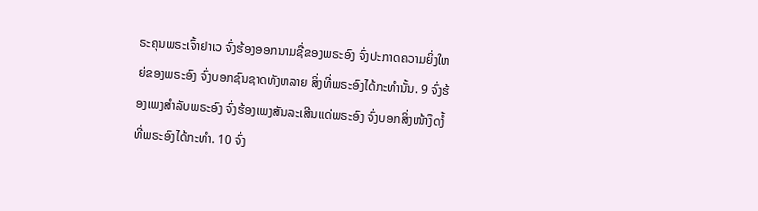ຣະຄຸນພຣະເຈົ້າຢາເວ ຈົ່ງຮ້ອງອອກນາມຊື່ຂອງພຣະອົງ ຈົ່ງປະກາດຄວາມຍິ່ງໃຫຍ່ຂອງພຣະອົງ ຈົ່ງບອກຊົນຊາດທັງຫລາຍ ສິ່ງທີ່ພຣະອົງໄດ້ກະທຳນັ້ນ. 9 ຈົ່ງຮ້ອງເພງສຳລັບພຣະອົງ ຈົ່ງຮ້ອງເພງສັນລະເສີນແດ່ພຣະອົງ ຈົ່ງບອກສິ່ງໜ້າງຶດງໍ້ທີ່ພຣະອົງໄດ້ກະທຳ. 10 ຈົ່ງ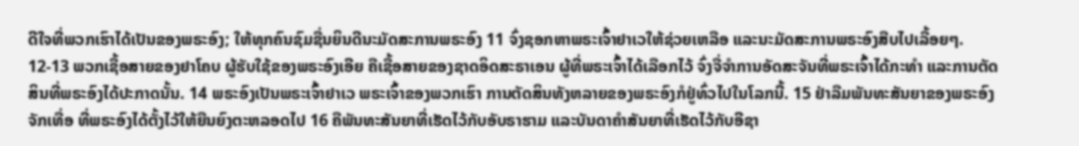ດີໃຈທີ່ພວກເຮົາໄດ້ເປັນຂອງພຣະອົງ; ໃຫ້ທຸກຄົນຊົມຊື່ນຍິນດີນະມັດສະການພຣະອົງ 11 ຈົ່ງຊອກຫາພຣະເຈົ້າຢາເວໃຫ້ຊ່ວຍເຫລືອ ແລະນະມັດສະການພຣະອົງສືບໄປເລື້ອຍໆ. 12-13 ພວກເຊື້ອສາຍຂອງຢາໂຄບ ຜູ້ຮັບໃຊ້ຂອງພຣະອົງເອີຍ ຄືເຊື້ອສາຍຂອງຊາດອິດສະຣາເອນ ຜູ້ທີ່ພຣະເຈົ້າໄດ້ເລືອກໄວ້ ຈົ່ງຈື່ຈຳການອັດສະຈັນທີ່ພຣະເຈົ້າໄດ້ກະທຳ ແລະການຕັດສິນທີ່ພຣະອົງໄດ້ປະກາດນັ້ນ. 14 ພຣະອົງເປັນພຣະເຈົ້າຢາເວ ພຣະເຈົ້າຂອງພວກເຮົາ ການຕັດສິນທັງຫລາຍຂອງພຣະອົງກໍຢູ່ທົ່ວໄປໃນໂລກນີ້. 15 ຢ່າລືມພັນທະສັນຍາຂອງພຣະອົງຈັກເທື່ອ ທີ່ພຣະອົງໄດ້ຕັ້ງໄວ້ໃຫ້ຍືນຍົງຕະຫລອດໄປ 16 ຄືພັນທະສັນຍາທີ່ເຮັດໄວ້ກັບອັບຣາຮາມ ແລະບັນດາຄຳສັນຍາທີ່ເຮັດໄວ້ກັບອີຊາ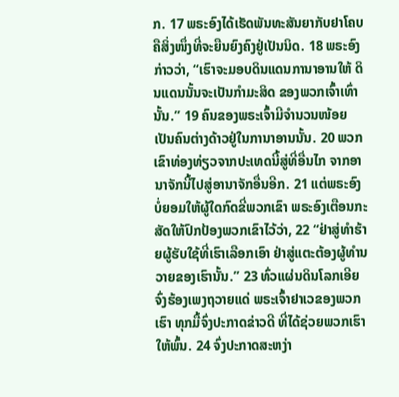ກ. 17 ພຣະອົງໄດ້ເຮັດພັນທະສັນຍາກັບຢາໂຄບ ຄືສິ່ງໜຶ່ງທີ່ຈະຍືນຍົງຄົງຢູ່ເປັນນິດ. 18 ພຣະອົງກ່າວວ່າ, “ເຮົາຈະມອບດິນແດນການາອານໃຫ້ ດິນແດນນັ້ນຈະເປັນກຳມະສິດ ຂອງພວກເຈົ້າເທົ່ານັ້ນ.” 19 ຄົນຂອງພຣະເຈົ້າມີຈຳນວນໜ້ອຍ ເປັນຄົນຕ່າງດ້າວຢູ່ໃນການາອານນັ້ນ. 20 ພວກເຂົາທ່ອງທ່ຽວຈາກປະເທດນີ້ສູ່ທີ່ອື່ນໄກ ຈາກອານາຈັກນີ້ໄປສູ່ອານາຈັກອື່ນອີກ. 21 ແຕ່ພຣະອົງບໍ່ຍອມໃຫ້ຜູ້ໃດກົດຂີ່ພວກເຂົາ ພຣະອົງເຕືອນກະສັດໃຫ້ປົກປ້ອງພວກເຂົາໄວ້ວ່າ, 22 “ຢ່າສູ່ທຳຮ້າຍຜູ້ຮັບໃຊ້ທີ່ເຮົາເລືອກເອົາ ຢ່າສູ່ແຕະຕ້ອງຜູ້ທຳນວາຍຂອງເຮົານັ້ນ.” 23 ທົ່ວແຜ່ນດິນໂລກເອີຍ ຈົ່ງຮ້ອງເພງຖວາຍແດ່ ພຣະເຈົ້າຢາເວຂອງພວກເຮົາ ທຸກມື້ຈົ່ງປະກາດຂ່າວດີ ທີ່ໄດ້ຊ່ວຍພວກເຮົາໃຫ້ພົ້ນ. 24 ຈົ່ງປະກາດສະຫງ່າ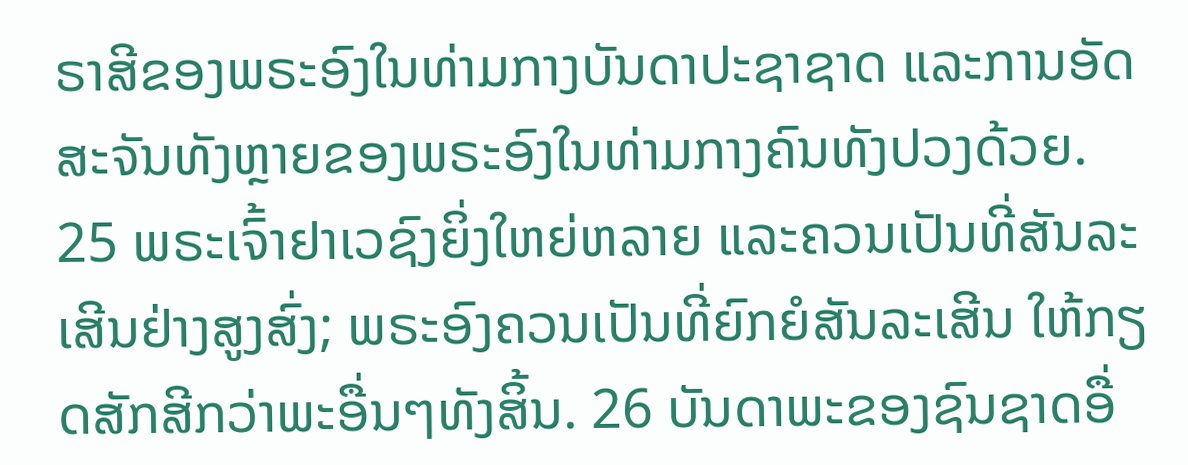ຣາສີຂອງພຣະອົງໃນທ່າມກາງບັນດາປະຊາຊາດ ແລະການອັດສະຈັນທັງຫຼາຍຂອງພຣະອົງໃນທ່າມກາງຄົນທັງປວງດ້ວຍ. 25 ພຣະເຈົ້າຢາເວຊົງຍິ່ງໃຫຍ່ຫລາຍ ແລະຄວນເປັນທີ່ສັນລະເສີນຢ່າງສູງສົ່ງ; ພຣະອົງຄວນເປັນທີ່ຍົກຍໍສັນລະເສີນ ໃຫ້ກຽດສັກສີກວ່າພະອື່ນໆທັງສິ້ນ. 26 ບັນດາພະຂອງຊົນຊາດອື່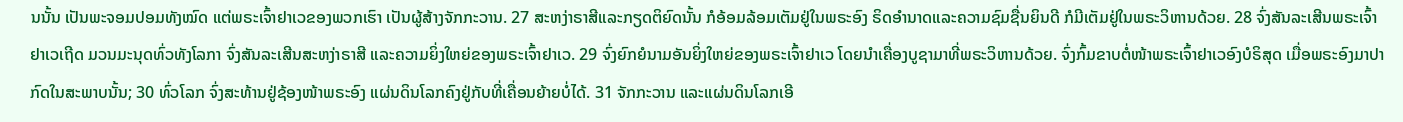ນນັ້ນ ເປັນພະຈອມປອມທັງໝົດ ແຕ່ພຣະເຈົ້າຢາເວຂອງພວກເຮົາ ເປັນຜູ້ສ້າງຈັກກະວານ. 27 ສະຫງ່າຣາສີແລະກຽດຕິຍົດນັ້ນ ກໍອ້ອມລ້ອມເຕັມຢູ່ໃນພຣະອົງ ຣິດອຳນາດແລະຄວາມຊົມຊື່ນຍິນດີ ກໍມີເຕັມຢູ່ໃນພຣະວິຫານດ້ວຍ. 28 ຈົ່ງສັນລະເສີນພຣະເຈົ້າຢາເວເຖີດ ມວນມະນຸດທົ່ວທັງໂລກາ ຈົ່ງສັນລະເສີນສະຫງ່າຣາສີ ແລະຄວາມຍິ່ງໃຫຍ່ຂອງພຣະເຈົ້າຢາເວ. 29 ຈົ່ງຍົກຍໍນາມອັນຍິ່ງໃຫຍ່ຂອງພຣະເຈົ້າຢາເວ ໂດຍນຳເຄື່ອງບູຊາມາທີ່ພຣະວິຫານດ້ວຍ. ຈົ່ງກົ້ມຂາບຕໍ່ໜ້າພຣະເຈົ້າຢາເວອົງບໍຣິສຸດ ເມື່ອພຣະອົງມາປາກົດໃນສະພາບນັ້ນ; 30 ທົ່ວໂລກ ຈົ່ງສະທ້ານຢູ່ຊ້ອງໜ້າພຣະອົງ ແຜ່ນດິນໂລກຄົງຢູ່ກັບທີ່ເຄື່ອນຍ້າຍບໍ່ໄດ້. 31 ຈັກກະວານ ແລະແຜ່ນດິນໂລກເອີ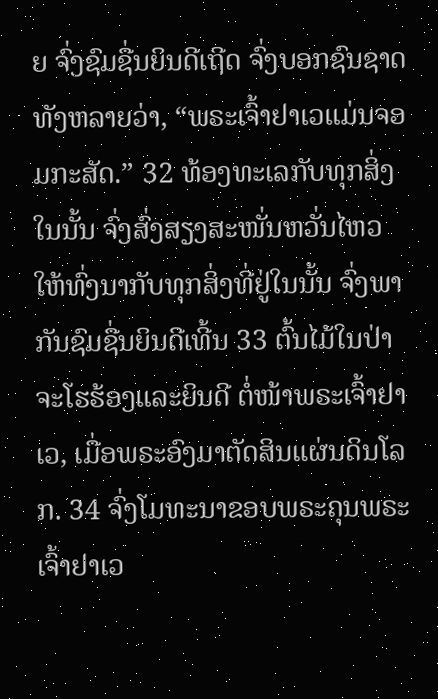ຍ ຈົ່ງຊົມຊື່ນຍິນດີເຖີດ ຈົ່ງບອກຊົນຊາດທັງຫລາຍວ່າ, “ພຣະເຈົ້າຢາເວແມ່ນຈອມກະສັດ.” 32 ທ້ອງທະເລກັບທຸກສິ່ງໃນນັ້ນ ຈົ່ງສົ່ງສຽງສະໜັ່ນຫວັ່ນໄຫວ ໃຫ້ທົ່ງນາກັບທຸກສິ່ງທີ່ຢູ່ໃນນັ້ນ ຈົ່ງພາກັນຊົມຊື່ນຍິນດີເທີ້ນ 33 ຕົ້ນໄມ້ໃນປ່າຈະໂຮຮ້ອງແລະຍິນດີ ຕໍ່ໜ້າພຣະເຈົ້າຢາເວ, ເມື່ອພຣະອົງມາຕັດສິນແຜ່ນດິນໂລກ. 34 ຈົ່ງໂມທະນາຂອບພຣະຄຸນພຣະເຈົ້າຢາເວ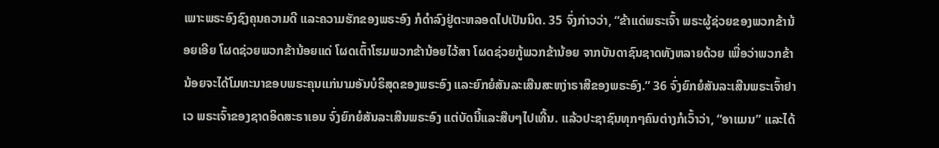ເພາະພຣະອົງຊົງຄຸນຄວາມດີ ແລະຄວາມຮັກຂອງພຣະອົງ ກໍດຳລົງຢູ່ຕະຫລອດໄປເປັນນິດ. 35 ຈົ່ງກ່າວວ່າ, “ຂ້າແດ່ພຣະເຈົ້າ ພຣະຜູ້ຊ່ວຍຂອງພວກຂ້ານ້ອຍເອີຍ ໂຜດຊ່ວຍພວກຂ້ານ້ອຍແດ່ ໂຜດເຕົ້າໂຮມພວກຂ້ານ້ອຍໄວ້ສາ ໂຜດຊ່ວຍກູ້ພວກຂ້ານ້ອຍ ຈາກບັນດາຊົນຊາດທັງຫລາຍດ້ວຍ ເພື່ອວ່າພວກຂ້ານ້ອຍຈະໄດ້ໂມທະນາຂອບພຣະຄຸນແກ່ນາມອັນບໍຣິສຸດຂອງພຣະອົງ ແລະຍົກຍໍສັນລະເສີນສະຫງ່າຣາສີຂອງພຣະອົງ.” 36 ຈົ່ງຍົກຍໍສັນລະເສີນພຣະເຈົ້າຢາເວ ພຣະເຈົ້າຂອງຊາດອິດສະຣາເອນ ຈົ່ງຍົກຍໍສັນລະເສີນພຣະອົງ ແຕ່ບັດນີ້ແລະສືບໆໄປເທີ້ນ. ແລ້ວປະຊາຊົນທຸກໆຄົນຕ່າງກໍເວົ້າວ່າ, “ອາແມນ” ແລະໄດ້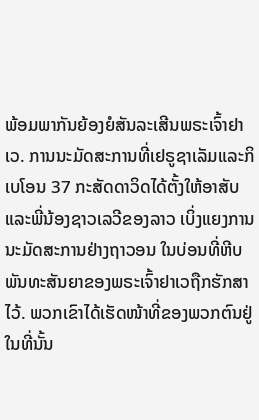ພ້ອມພາກັນຍ້ອງຍໍສັນລະເສີນພຣະເຈົ້າຢາເວ. ການນະມັດສະການທີ່ເຢຣູຊາເລັມແລະກິເບໂອນ 37 ກະສັດດາວິດໄດ້ຕັ້ງໃຫ້ອາສັບ ແລະພີ່ນ້ອງຊາວເລວີຂອງລາວ ເບິ່ງແຍງການນະມັດສະການຢ່າງຖາວອນ ໃນບ່ອນທີ່ຫີບພັນທະສັນຍາຂອງພຣະເຈົ້າຢາເວຖືກຮັກສາໄວ້. ພວກເຂົາໄດ້ເຮັດໜ້າທີ່ຂອງພວກຕົນຢູ່ໃນທີ່ນັ້ນ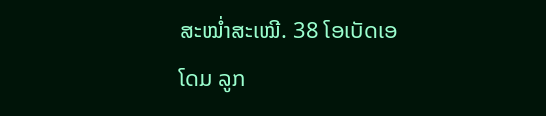ສະໝໍ່າສະເໝີ. 38 ໂອເບັດເອໂດມ ລູກ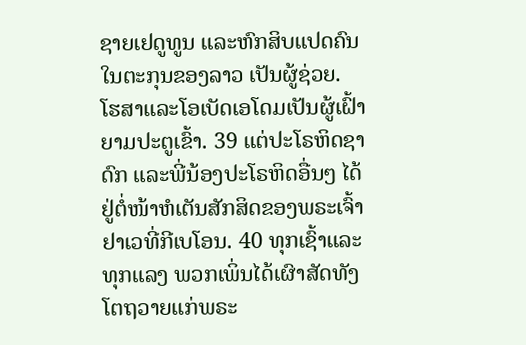ຊາຍເຢດູທູນ ແລະຫົກສິບແປດຄົນໃນຕະກຸນຂອງລາວ ເປັນຜູ້ຊ່ວຍ. ໂຮສາແລະໂອເບັດເອໂດມເປັນຜູ້ເຝົ້າຍາມປະຕູເຂົ້າ. 39 ແຕ່ປະໂຣຫິດຊາດົກ ແລະພີ່ນ້ອງປະໂຣຫິດອື່ນໆ ໄດ້ຢູ່ຕໍ່ໜ້າຫໍເຕັນສັກສິດຂອງພຣະເຈົ້າຢາເວທີ່ກີເບໂອນ. 40 ທຸກເຊົ້າແລະທຸກແລງ ພວກເພິ່ນໄດ້ເຜົາສັດທັງໂຕຖວາຍແກ່ພຣະ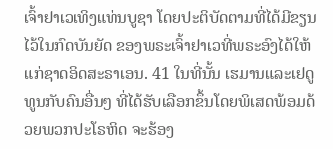ເຈົ້າຢາເວເທິງແທ່ນບູຊາ ໂດຍປະຕິບັດຕາມທີ່ໄດ້ມີຂຽນໄວ້ໃນກົດບັນຍັດ ຂອງພຣະເຈົ້າຢາເວທີ່ພຣະອົງໄດ້ໃຫ້ແກ່ຊາດອິດສະຣາເອນ. 41 ໃນທີ່ນັ້ນ ເຮມານແລະເຢດູທູນກັບຄົນອື່ນໆ ທີ່ໄດ້ຮັບເລືອກຂຶ້ນໂດຍພິເສດພ້ອມດ້ວຍພວກປະໂຣຫິດ ຈະຮ້ອງ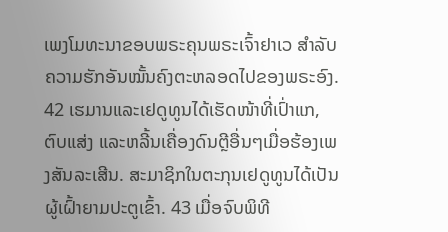ເພງໂມທະນາຂອບພຣະຄຸນພຣະເຈົ້າຢາເວ ສຳລັບຄວາມຮັກອັນໝັ້ນຄົງຕະຫລອດໄປຂອງພຣະອົງ. 42 ເຮມານແລະເຢດູທູນໄດ້ເຮັດໜ້າທີ່ເປົ່າແກ, ຕົບແສ່ງ ແລະຫລີ້ນເຄື່ອງດົນຕຼີອື່ນໆເມື່ອຮ້ອງເພງສັນລະເສີນ. ສະມາຊິກໃນຕະກຸນເຢດູທູນໄດ້ເປັນຜູ້ເຝົ້າຍາມປະຕູເຂົ້າ. 43 ເມື່ອຈົບພິທີ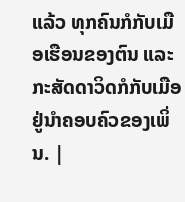ແລ້ວ ທຸກຄົນກໍກັບເມືອເຮືອນຂອງຕົນ ແລະກະສັດດາວິດກໍກັບເມືອຢູ່ນຳຄອບຄົວຂອງເພິ່ນ. |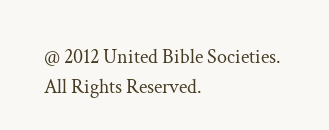@ 2012 United Bible Societies. All Rights Reserved.